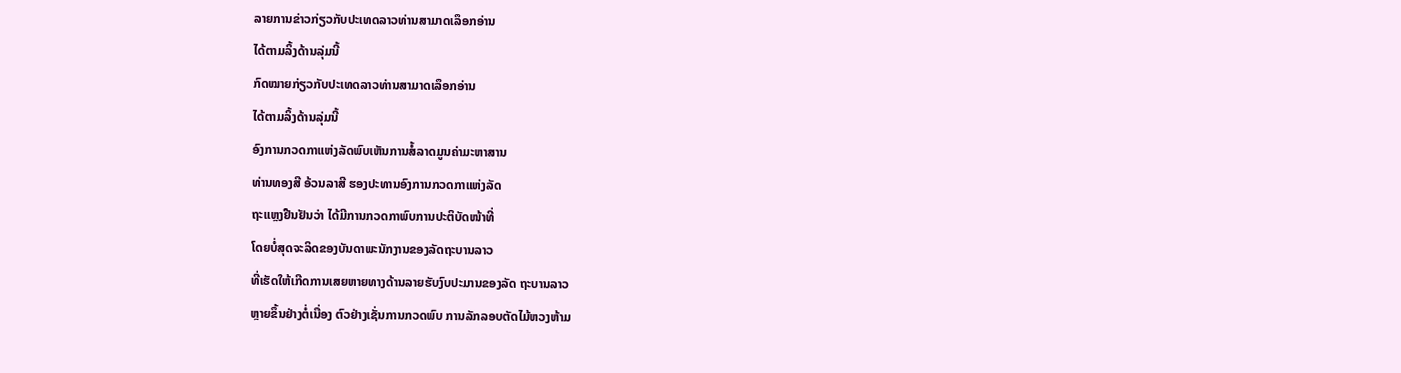ລາຍການຂ່າວກ່ຽວກັບປະເທດລາວທ່ານສາມາດເລຶອກອ່ານ
ໄດ້ຕາມລິ້ງດ້ານລຸ່ມນີ້
ກົດໝາຍກ່ຽວກັບປະເທດລາວທ່ານສາມາດເລຶອກອ່ານ
ໄດ້ຕາມລິ້ງດ້ານລຸ່ມນີ້
ອົງການກວດກາແຫ່ງລັດພົບເຫັນການສໍ້ລາດມູນຄ່າມະຫາສານ
ທ່ານທອງສີ ອ້ວນລາສີ ຮອງປະທານອົງການກວດກາແຫ່ງລັດ
ຖະແຫຼງຢືນຢັນວ່າ ໄດ້ມີການກວດກາພົບການປະຕິບັດໜ້າທີ່
ໂດຍບໍ່ສຸດຈະລິດຂອງບັນດາພະນັກງານຂອງລັດຖະບານລາວ
ທີ່ເຮັດໃຫ້ເກີດການເສຍຫາຍທາງດ້ານລາຍຮັບງົບປະມານຂອງລັດ ຖະບານລາວ
ຫຼາຍຂຶ້ນຢ່າງຕໍ່ເນື່ອງ ຕົວຢ່າງເຊັ່ນການກວດພົບ ການລັກລອບຕັດໄມ້ຫວງຫ້າມ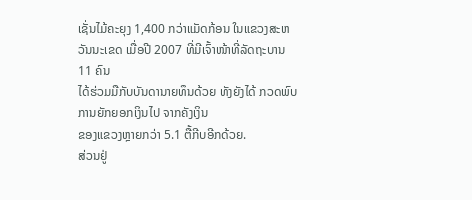ເຊັ່ນໄມ້ຄະຍຸງ 1,400 ກວ່າແມັດກ້ອນ ໃນແຂວງສະຫວັນນະເຂດ ເມື່ອປີ 2007 ທີ່ມີເຈົ້າໜ້າທີ່ລັດຖະບານ 11 ຄົນ
ໄດ້ຮ່ວມມືກັບບັນດານາຍທຶນດ້ວຍ ທັງຍັງໄດ້ ກວດພົບ ການຍັກຍອກເງິນໄປ ຈາກຄັງເງິນ
ຂອງແຂວງຫຼາຍກວ່າ 5.1 ຕື້ກີບອີກດ້ວຍ.
ສ່ວນຢູ່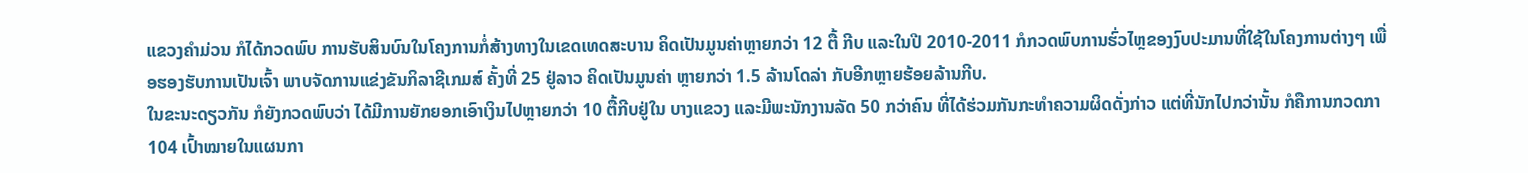ແຂວງຄໍາມ່ວນ ກໍໄດ້ກວດພົບ ການຮັບສິນບົນໃນໂຄງການກໍ່ສ້າງທາງໃນເຂດເທດສະບານ ຄິດເປັນມູນຄ່າຫຼາຍກວ່າ 12 ຕື້ ກີບ ແລະໃນປີ 2010-2011 ກໍກວດພົບການຮົ່ວໄຫຼຂອງງົບປະມານທີ່ໃຊ້ໃນໂຄງການຕ່າງໆ ເພື່ອຮອງຮັບການເປັນເຈົ້າ ພາບຈັດການແຂ່ງຂັນກິລາຊີເກມສ໌ ຄັ້ງທີ່ 25 ຢູ່ລາວ ຄິດເປັນມູນຄ່າ ຫຼາຍກວ່າ 1.5 ລ້ານໂດລ່າ ກັບອີກຫຼາຍຮ້ອຍລ້ານກີບ.
ໃນຂະນະດຽວກັນ ກໍຍັງກວດພົບວ່າ ໄດ້ມີການຍັກຍອກເອົາເງິນໄປຫຼາຍກວ່າ 10 ຕື້ກີບຢູ່ໃນ ບາງແຂວງ ແລະມີພະນັກງານລັດ 50 ກວ່າຄົນ ທີ່ໄດ້ຮ່ວມກັນກະທໍາຄວາມຜິດດັ່ງກ່າວ ແຕ່ທີ່ນັກໄປກວ່ານັ້ນ ກໍຄືການກວດກາ 104 ເປົ້າໝາຍໃນແຜນກາ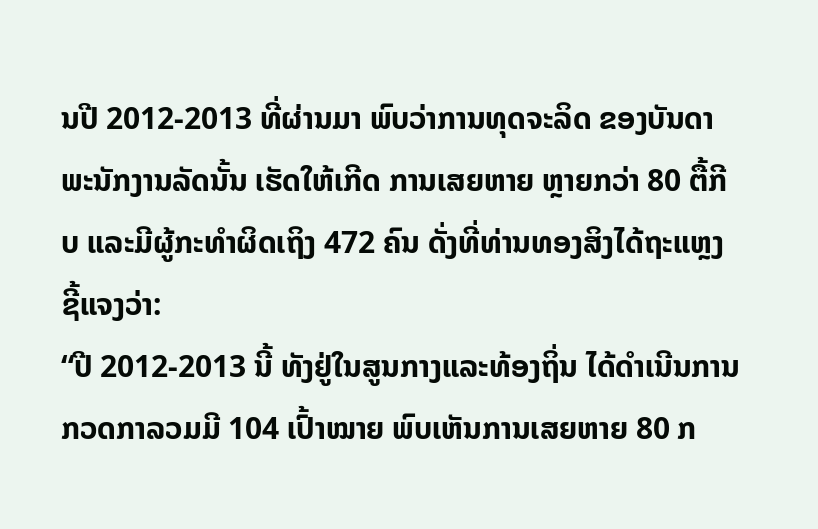ນປີ 2012-2013 ທີ່ຜ່ານມາ ພົບວ່າການທຸດຈະລິດ ຂອງບັນດາພະນັກງານລັດນັ້ນ ເຮັດໃຫ້ເກີດ ການເສຍຫາຍ ຫຼາຍກວ່າ 80 ຕື້ກີບ ແລະມີຜູ້ກະທໍາຜິດເຖິງ 472 ຄົນ ດັ່ງທີ່ທ່ານທອງສິງໄດ້ຖະແຫຼງຊີ້ແຈງວ່າ:
“ປີ 2012-2013 ນີ້ ທັງຢູ່ໃນສູນກາງແລະທ້ອງຖິ່ນ ໄດ້ດໍາເນີນການກວດກາລວມມີ 104 ເປົ້າໝາຍ ພົບເຫັນການເສຍຫາຍ 80 ກ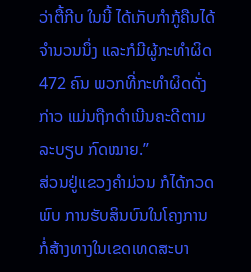ວ່າຕື້ກີບ ໃນນີ້ ໄດ້ເກັບກໍາກູ້ຄືນໄດ້ຈໍານວນນຶ່ງ ແລະກໍມີຜູ້ກະທໍາຜິດ 472 ຄົນ ພວກທີ່ກະທໍາຜິດດັ່ງ ກ່າວ ແມ່ນຖືກດໍາເນີນຄະດີຕາມລະບຽບ ກົດໝາຍ.”
ສ່ວນຢູ່ແຂວງຄໍາມ່ວນ ກໍໄດ້ກວດພົບ ການຮັບສິນບົນໃນໂຄງການກໍ່ສ້າງທາງໃນເຂດເທດສະບາ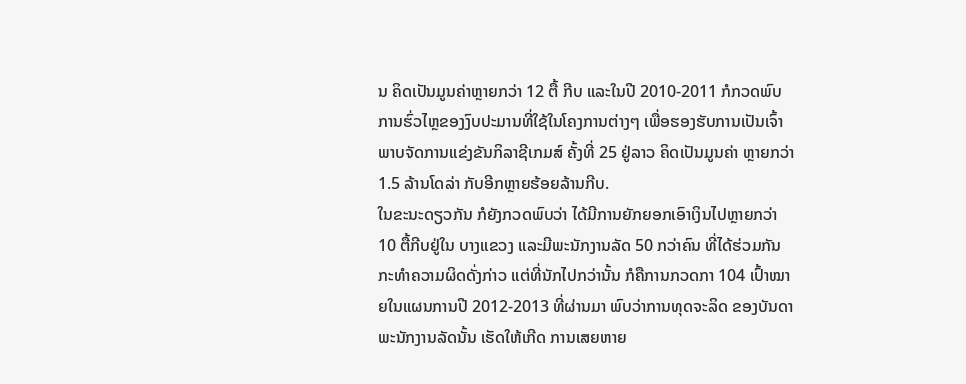ນ ຄິດເປັນມູນຄ່າຫຼາຍກວ່າ 12 ຕື້ ກີບ ແລະໃນປີ 2010-2011 ກໍກວດພົບການຮົ່ວໄຫຼຂອງງົບປະມານທີ່ໃຊ້ໃນໂຄງການຕ່າງໆ ເພື່ອຮອງຮັບການເປັນເຈົ້າ ພາບຈັດການແຂ່ງຂັນກິລາຊີເກມສ໌ ຄັ້ງທີ່ 25 ຢູ່ລາວ ຄິດເປັນມູນຄ່າ ຫຼາຍກວ່າ 1.5 ລ້ານໂດລ່າ ກັບອີກຫຼາຍຮ້ອຍລ້ານກີບ.
ໃນຂະນະດຽວກັນ ກໍຍັງກວດພົບວ່າ ໄດ້ມີການຍັກຍອກເອົາເງິນໄປຫຼາຍກວ່າ 10 ຕື້ກີບຢູ່ໃນ ບາງແຂວງ ແລະມີພະນັກງານລັດ 50 ກວ່າຄົນ ທີ່ໄດ້ຮ່ວມກັນກະທໍາຄວາມຜິດດັ່ງກ່າວ ແຕ່ທີ່ນັກໄປກວ່ານັ້ນ ກໍຄືການກວດກາ 104 ເປົ້າໝາຍໃນແຜນການປີ 2012-2013 ທີ່ຜ່ານມາ ພົບວ່າການທຸດຈະລິດ ຂອງບັນດາພະນັກງານລັດນັ້ນ ເຮັດໃຫ້ເກີດ ການເສຍຫາຍ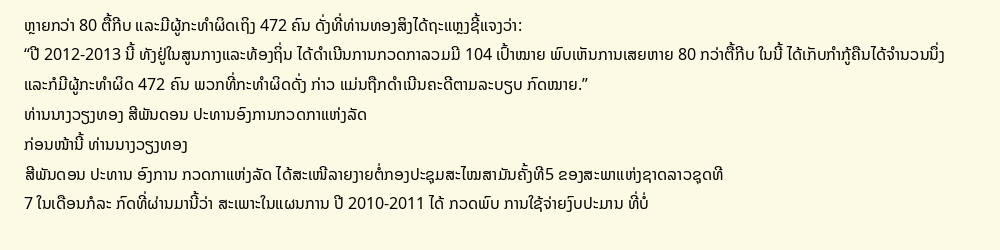ຫຼາຍກວ່າ 80 ຕື້ກີບ ແລະມີຜູ້ກະທໍາຜິດເຖິງ 472 ຄົນ ດັ່ງທີ່ທ່ານທອງສິງໄດ້ຖະແຫຼງຊີ້ແຈງວ່າ:
“ປີ 2012-2013 ນີ້ ທັງຢູ່ໃນສູນກາງແລະທ້ອງຖິ່ນ ໄດ້ດໍາເນີນການກວດກາລວມມີ 104 ເປົ້າໝາຍ ພົບເຫັນການເສຍຫາຍ 80 ກວ່າຕື້ກີບ ໃນນີ້ ໄດ້ເກັບກໍາກູ້ຄືນໄດ້ຈໍານວນນຶ່ງ ແລະກໍມີຜູ້ກະທໍາຜິດ 472 ຄົນ ພວກທີ່ກະທໍາຜິດດັ່ງ ກ່າວ ແມ່ນຖືກດໍາເນີນຄະດີຕາມລະບຽບ ກົດໝາຍ.”
ທ່ານນາງວຽງທອງ ສີພັນດອນ ປະທານອົງການກວດກາແຫ່ງລັດ
ກ່ອນໜ້ານີ້ ທ່ານນາງວຽງທອງ
ສີພັນດອນ ປະທານ ອົງການ ກວດກາແຫ່ງລັດ ໄດ້ສະເໜີລາຍງາຍຕໍ່ກອງປະຊຸມສະໄໝສາມັນຄັ້ງທີ5 ຂອງສະພາແຫ່ງຊາດລາວຊຸດທີ
7 ໃນເດືອນກໍລະ ກົດທີ່ຜ່ານມານີ້ວ່າ ສະເພາະໃນແຜນການ ປີ 2010-2011 ໄດ້ ກວດພົບ ການໃຊ້ຈ່າຍງົບປະມານ ທີ່ບໍ່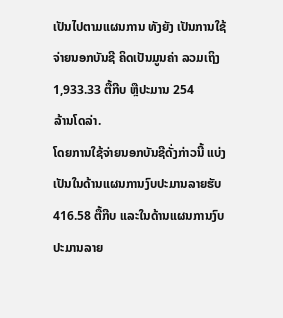ເປັນໄປຕາມແຜນການ ທັງຍັງ ເປັນການໃຊ້ຈ່າຍນອກບັນຊີ ຄິດເປັນມູນຄ່າ ລວມເຖິງ 1,933.33 ຕື້ກີບ ຫຼືປະມານ 254
ລ້ານໂດລ່າ.
ໂດຍການໃຊ້ຈ່າຍນອກບັນຊີດັ່ງກ່າວນີ້ ແບ່ງເປັນໃນດ້ານແຜນການງົບປະມານລາຍຮັບ 416.58 ຕື້ກີບ ແລະໃນດ້ານແຜນການງົບປະມານລາຍ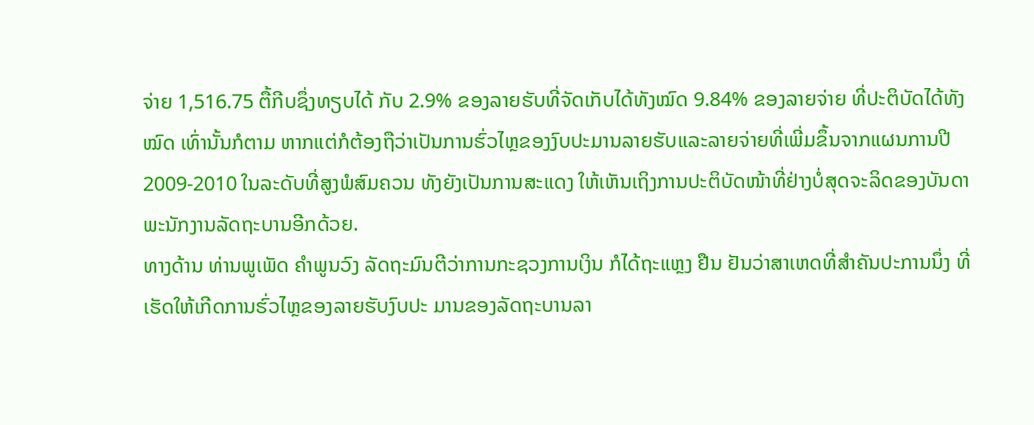ຈ່າຍ 1,516.75 ຕື້ກີບຊຶ່ງທຽບໄດ້ ກັບ 2.9% ຂອງລາຍຮັບທີ່ຈັດເກັບໄດ້ທັງໝົດ 9.84% ຂອງລາຍຈ່າຍ ທີ່ປະຕິບັດໄດ້ທັງໝົດ ເທົ່ານັ້ນກໍຕາມ ຫາກແຕ່ກໍຕ້ອງຖືວ່າເປັນການຮົ່ວໄຫຼຂອງງົບປະມານລາຍຮັບແລະລາຍຈ່າຍທີ່ເພີ່ມຂຶ້ນຈາກແຜນການປີ 2009-2010 ໃນລະດັບທີ່ສູງພໍສົມຄວນ ທັງຍັງເປັນການສະແດງ ໃຫ້ເຫັນເຖິງການປະຕິບັດໜ້າທີ່ຢ່າງບໍ່ສຸດຈະລິດຂອງບັນດາພະນັກງານລັດຖະບານອີກດ້ວຍ.
ທາງດ້ານ ທ່ານພູເພັດ ຄໍາພູນວົງ ລັດຖະມົນຕີວ່າການກະຊວງການເງິນ ກໍໄດ້ຖະແຫຼງ ຢືນ ຢັນວ່າສາເຫດທີ່ສໍາຄັນປະການນຶ່ງ ທີ່ເຮັດໃຫ້ເກີດການຮົ່ວໄຫຼຂອງລາຍຮັບງົບປະ ມານຂອງລັດຖະບານລາ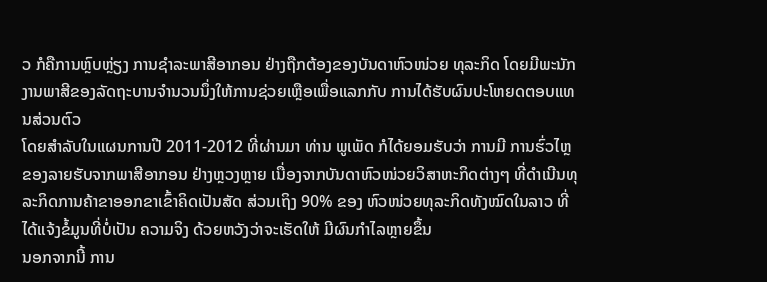ວ ກໍຄືການຫຼົບຫຼ່ຽງ ການຊໍາລະພາສີອາກອນ ຢ່າງຖືກຕ້ອງຂອງບັນດາຫົວໜ່ວຍ ທຸລະກິດ ໂດຍມີພະນັກງານພາສີຂອງລັດຖະບານຈໍານວນນຶ່ງໃຫ້ການຊ່ວຍເຫຼືອເພື່ອແລກກັບ ການໄດ້ຮັບຜົນປະໂຫຍດຕອບແທນສ່ວນຕົວ
ໂດຍສໍາລັບໃນແຜນການປີ 2011-2012 ທີ່ຜ່ານມາ ທ່ານ ພູເພັດ ກໍໄດ້ຍອມຮັບວ່າ ການມີ ການຮົ່ວໄຫຼຂອງລາຍຮັບຈາກພາສີອາກອນ ຢ່າງຫຼວງຫຼາຍ ເນື່ອງຈາກບັນດາຫົວໜ່ວຍວິສາຫະກິດຕ່າງໆ ທີ່ດໍາເນີນທຸລະກິດການຄ້າຂາອອກຂາເຂົ້າຄິດເປັນສັດ ສ່ວນເຖິງ 90% ຂອງ ຫົວໜ່ວຍທຸລະກິດທັງໝົດໃນລາວ ທີ່ໄດ້ແຈ້ງຂໍ້ມູນທີ່ບໍ່ເປັນ ຄວາມຈິງ ດ້ວຍຫວັງວ່າຈະເຮັດໃຫ້ ມີຜົນກໍາໄລຫຼາຍຂຶ້ນ
ນອກຈາກນີ້ ການ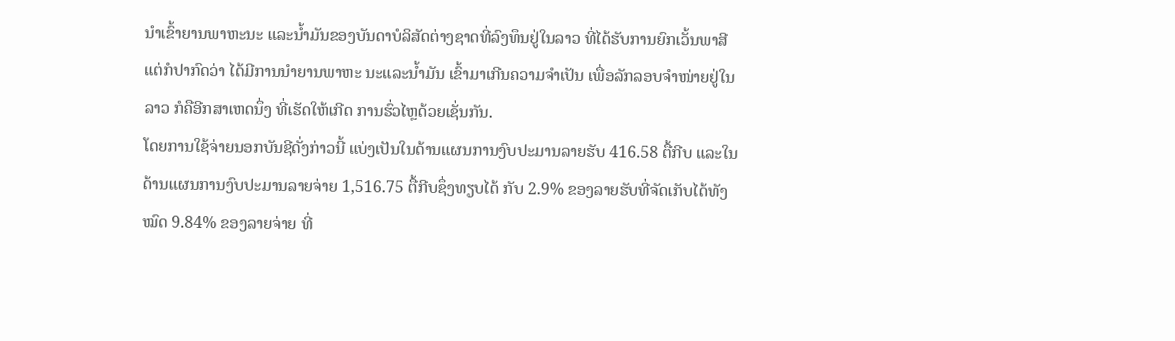ນໍາເຂົ້າຍານພາຫະນະ ແລະນໍ້າມັນຂອງບັນດາບໍລິສັດຕ່າງຊາດທີ່ລົງທຶນຢູ່ໃນລາວ ທີ່ໄດ້ຮັບການຍົກເວັ້ນພາສີ ແຕ່ກໍປາກົດວ່າ ໄດ້ມີການນໍາຍານພາຫະ ນະແລະນໍ້າມັນ ເຂົ້າມາເກີນຄວາມຈໍາເປັນ ເພື່ອລັກລອບຈໍາໜ່າຍຢູ່ໃນລາວ ກໍຄືອີກສາເຫດນຶ່ງ ທີ່ເຮັດໃຫ້ເກີດ ການຮົ່ວໄຫຼດ້ວຍເຊັ່ນກັນ.
ໂດຍການໃຊ້ຈ່າຍນອກບັນຊີດັ່ງກ່າວນີ້ ແບ່ງເປັນໃນດ້ານແຜນການງົບປະມານລາຍຮັບ 416.58 ຕື້ກີບ ແລະໃນດ້ານແຜນການງົບປະມານລາຍຈ່າຍ 1,516.75 ຕື້ກີບຊຶ່ງທຽບໄດ້ ກັບ 2.9% ຂອງລາຍຮັບທີ່ຈັດເກັບໄດ້ທັງໝົດ 9.84% ຂອງລາຍຈ່າຍ ທີ່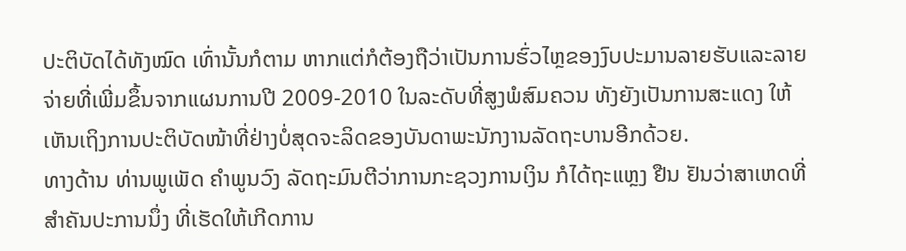ປະຕິບັດໄດ້ທັງໝົດ ເທົ່ານັ້ນກໍຕາມ ຫາກແຕ່ກໍຕ້ອງຖືວ່າເປັນການຮົ່ວໄຫຼຂອງງົບປະມານລາຍຮັບແລະລາຍຈ່າຍທີ່ເພີ່ມຂຶ້ນຈາກແຜນການປີ 2009-2010 ໃນລະດັບທີ່ສູງພໍສົມຄວນ ທັງຍັງເປັນການສະແດງ ໃຫ້ເຫັນເຖິງການປະຕິບັດໜ້າທີ່ຢ່າງບໍ່ສຸດຈະລິດຂອງບັນດາພະນັກງານລັດຖະບານອີກດ້ວຍ.
ທາງດ້ານ ທ່ານພູເພັດ ຄໍາພູນວົງ ລັດຖະມົນຕີວ່າການກະຊວງການເງິນ ກໍໄດ້ຖະແຫຼງ ຢືນ ຢັນວ່າສາເຫດທີ່ສໍາຄັນປະການນຶ່ງ ທີ່ເຮັດໃຫ້ເກີດການ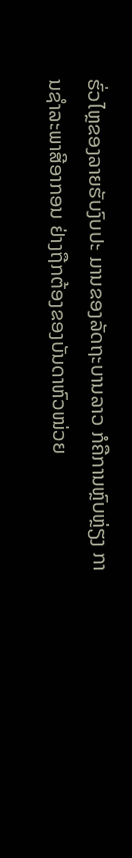ຮົ່ວໄຫຼຂອງລາຍຮັບງົບປະ ມານຂອງລັດຖະບານລາວ ກໍຄືການຫຼົບຫຼ່ຽງ ການຊໍາລະພາສີອາກອນ ຢ່າງຖືກຕ້ອງຂອງບັນດາຫົວໜ່ວຍ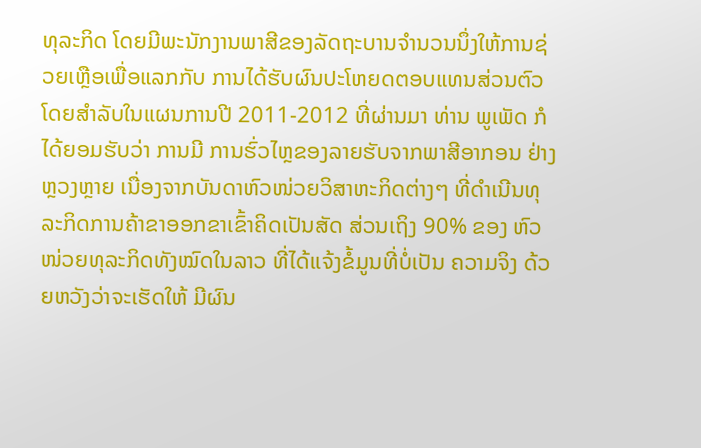ທຸລະກິດ ໂດຍມີພະນັກງານພາສີຂອງລັດຖະບານຈໍານວນນຶ່ງໃຫ້ການຊ່ວຍເຫຼືອເພື່ອແລກກັບ ການໄດ້ຮັບຜົນປະໂຫຍດຕອບແທນສ່ວນຕົວ
ໂດຍສໍາລັບໃນແຜນການປີ 2011-2012 ທີ່ຜ່ານມາ ທ່ານ ພູເພັດ ກໍໄດ້ຍອມຮັບວ່າ ການມີ ການຮົ່ວໄຫຼຂອງລາຍຮັບຈາກພາສີອາກອນ ຢ່າງຫຼວງຫຼາຍ ເນື່ອງຈາກບັນດາຫົວໜ່ວຍວິສາຫະກິດຕ່າງໆ ທີ່ດໍາເນີນທຸລະກິດການຄ້າຂາອອກຂາເຂົ້າຄິດເປັນສັດ ສ່ວນເຖິງ 90% ຂອງ ຫົວໜ່ວຍທຸລະກິດທັງໝົດໃນລາວ ທີ່ໄດ້ແຈ້ງຂໍ້ມູນທີ່ບໍ່ເປັນ ຄວາມຈິງ ດ້ວຍຫວັງວ່າຈະເຮັດໃຫ້ ມີຜົນ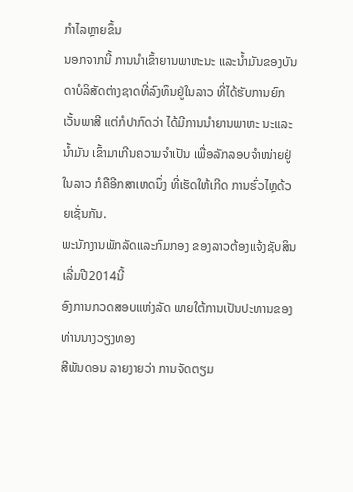ກໍາໄລຫຼາຍຂຶ້ນ
ນອກຈາກນີ້ ການນໍາເຂົ້າຍານພາຫະນະ ແລະນໍ້າມັນຂອງບັນດາບໍລິສັດຕ່າງຊາດທີ່ລົງທຶນຢູ່ໃນລາວ ທີ່ໄດ້ຮັບການຍົກເວັ້ນພາສີ ແຕ່ກໍປາກົດວ່າ ໄດ້ມີການນໍາຍານພາຫະ ນະແລະນໍ້າມັນ ເຂົ້າມາເກີນຄວາມຈໍາເປັນ ເພື່ອລັກລອບຈໍາໜ່າຍຢູ່ໃນລາວ ກໍຄືອີກສາເຫດນຶ່ງ ທີ່ເຮັດໃຫ້ເກີດ ການຮົ່ວໄຫຼດ້ວຍເຊັ່ນກັນ.
ພະນັກງານພັກລັດແລະກົມກອງ ຂອງລາວຕ້ອງແຈ້ງຊັບສິນເລີ່ມປີ2014ນີ້
ອົງການກວດສອບແຫ່ງລັດ ພາຍໃຕ້ການເປັນປະທານຂອງທ່ານນາງວຽງທອງ
ສີພັນດອນ ລາຍງາຍວ່າ ການຈັດຕຽມ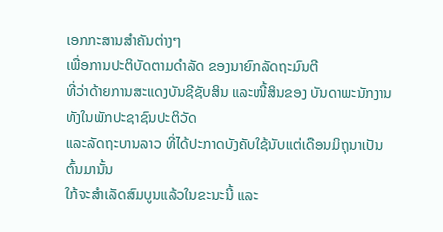ເອກກະສານສໍາຄັນຕ່າງໆ
ເພື່ອການປະຕິບັດຕາມດໍາລັດ ຂອງນາຍົກລັດຖະມົນຕີ
ທີ່ວ່າດ້າຍການສະແດງບັນຊີຊັບສິນ ແລະໜີ້ສິນຂອງ ບັນດາພະນັກງານ ທັງໃນພັກປະຊາຊົນປະຕິວັດ
ແລະລັດຖະບານລາວ ທີ່ໄດ້ປະກາດບັງຄັບໃຊ້ນັບແຕ່ເດືອນມິຖຸນາເປັນຕົ້ນມານັ້ນ
ໃກ້ຈະສໍາເລັດສົມບູນແລ້ວໃນຂະນະນີ້ ແລະ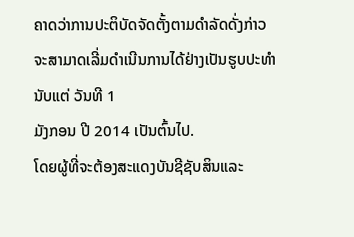ຄາດວ່າການປະຕິບັດຈັດຕັ້ງຕາມດໍາລັດດັ່ງກ່າວ
ຈະສາມາດເລີ່ມດໍາເນີນການໄດ້ຢ່າງເປັນຮູບປະທໍາ ນັບແຕ່ ວັນທີ 1
ມັງກອນ ປີ 2014 ເປັນຕົ້ນໄປ.
ໂດຍຜູ້ທີ່ຈະຕ້ອງສະແດງບັນຊີຊັບສິນແລະ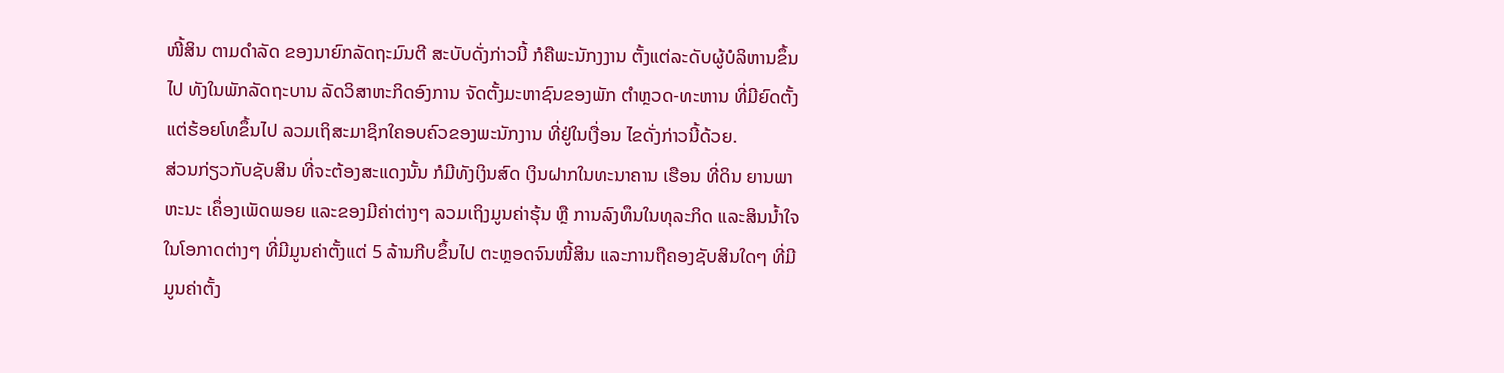ໜີ້ສິນ ຕາມດໍາລັດ ຂອງນາຍົກລັດຖະມົນຕີ ສະບັບດັ່ງກ່າວນີ້ ກໍຄືພະນັກງງານ ຕັ້ງແຕ່ລະດັບຜູ້ບໍລິຫານຂຶ້ນໄປ ທັງໃນພັກລັດຖະບານ ລັດວິສາຫະກິດອົງການ ຈັດຕັ້ງມະຫາຊົນຂອງພັກ ຕໍາຫຼວດ-ທະຫານ ທີ່ມີຍົດຕັ້ງແຕ່ຮ້ອຍໂທຂຶ້ນໄປ ລວມເຖິສະມາຊິກໃຄອບຄົວຂອງພະນັກງານ ທີ່ຢູ່ໃນເງື່ອນ ໄຂດັ່ງກ່າວນີ້ດ້ວຍ.
ສ່ວນກ່ຽວກັບຊັບສິນ ທີ່ຈະຕ້ອງສະແດງນັ້ນ ກໍມີທັງເງິນສົດ ເງິນຝາກໃນທະນາຄານ ເຮືອນ ທີ່ດິນ ຍານພາຫະນະ ເຄຶ່ອງເພັດພອຍ ແລະຂອງມີຄ່າຕ່າງໆ ລວມເຖິງມູນຄ່າຮຸ້ນ ຫຼື ການລົງທຶນໃນທຸລະກິດ ແລະສິນນໍ້າໃຈ ໃນໂອກາດຕ່າງໆ ທີ່ມີມູນຄ່າຕັ້ງແຕ່ 5 ລ້ານກີບຂຶ້ນໄປ ຕະຫຼອດຈົນໜີ້ສິນ ແລະການຖືຄອງຊັບສິນໃດໆ ທີ່ມີມູນຄ່າຕັ້ງ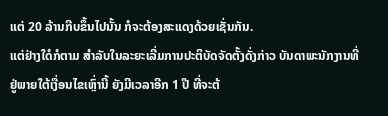ແຕ່ 20 ລ້ານກີບຂຶ້ນໄປນັ້ນ ກໍຈະຕ້ອງສະແດງດ້ວຍເຊັ່ນກັນ.
ແຕ່ຢ່າງໃດໍກໍຕາມ ສໍາລັບໃນລະຍະເລີ່ມການປະຕິບັດຈັດຕັ້ງດັ່ງກ່າວ ບັນດາພະນັກງານທີ່ຢູ່ພາຍໃຕ້ເງື່ອນໄຂເຫຼົ່ານີ້ ຍັງມີເວລາອີກ 1 ປີ ທີ່ຈະຕ້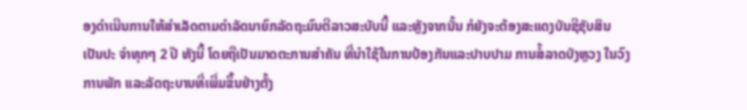ອງດໍາເນີນການໃຫ້ສໍາເລັດຕາມດໍາລັດນາຍົກລັດຖະມົນຕີລາວສະບັບນີ້ ແລະຫຼັງຈາກນັ້ນ ກໍຍັງຈະຕ້ອງສະແດງບັນຊີຊັບສິນເປັນປະ ຈໍາທຸກໆ 2 ປີ ທັງນີ້ ໂດຍຖືເປັນມາດຕະການສໍາຄັນ ທີ່ນໍາໃຊ້ໃນການປ້ອງກັນແລະປາບປາມ ການສໍ້ລາດບັງຫຼວງ ໃນວົງການພັກ ແລະລັດຖະບານທີ່ເພີ່ມຂຶ້ນຢ່າງຕັ້ງ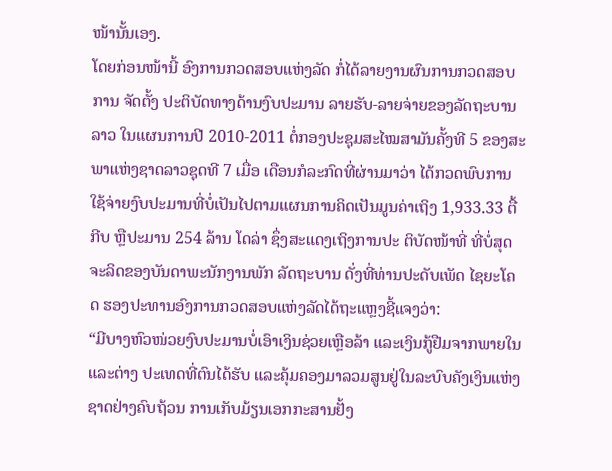ໜ້ານັ້ນເອງ.
ໂດຍກ່ອນໜ້ານີ້ ອົງການກວດສອບແຫ່ງລັດ ກໍ່ໄດ້ລາຍງານຜົນການກວດສອບການ ຈັດຕັ້ງ ປະຕິບັດທາງດ້ານງົບປະມານ ລາຍຮັບ-ລາຍຈ່າຍຂອງລັດຖະບານລາວ ໃນແຜນການປີ 2010-2011 ຕໍ່ກອງປະຊຸມສະໄໝສາມັນຄັ້ງທີ 5 ຂອງສະພາແຫ່ງຊາດລາວຊຸດທີ 7 ເມື່ອ ເດືອນກໍລະກົດທີ່ຜ່ານມາວ່າ ໄດ້ກວດພົບການໃຊ້ຈ່າຍງົບປະມານທີ່ບໍ່ເປັນໄປຕາມແຜນການຄິດເປັນມູນຄ່າເຖິງ 1,933.33 ຕື້ກີບ ຫຼືປະມານ 254 ລ້ານ ໂດລ່າ ຊຶ່ງສະແດງເຖິງການປະ ຕິບັດໜ້າທີ່ ທີ່ບໍ່ສຸດຈະລິດຂອງບັນດາພະນັກງານພັກ ລັດຖະບານ ດັ່ງທີ່ທ່ານປະດັບເພັດ ໄຊຍະໂຄດ ຮອງປະທານອົງການກວດສອບແຫ່ງລັດໄດ້ຖະແຫຼງຊີ້ແຈງວ່າ:
“ມີບາງຫົວໜ່ວຍງົບປະມານບໍ່ເອົາເງິນຊ່ວຍເຫຼືອລ້າ ແລະເງິນກູ້ຢືມຈາກພາຍໃນແລະຕ່າງ ປະເທດທີ່ຕົນໄດ້ຮັບ ແລະຄຸ້ມຄອງມາລວມສູນຢູ່ໃນລະບົບຄັງເງິນແຫ່ງຊາດຢ່າງຄົບຖ້ວນ ການເກັບມ້ຽນເອກກະສານຢັ້ງ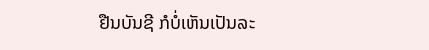ຢືນບັນຊີ ກໍບໍ່ເຫັນເປັນລະ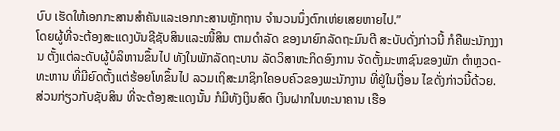ບົບ ເຮັດໃຫ້ເອກກະສານສໍາຄັນແລະເອກກະສານຫຼັກຖານ ຈໍານວນນຶ່ງຕົກເຫ່ຍເສຍຫາຍໄປ.”
ໂດຍຜູ້ທີ່ຈະຕ້ອງສະແດງບັນຊີຊັບສິນແລະໜີ້ສິນ ຕາມດໍາລັດ ຂອງນາຍົກລັດຖະມົນຕີ ສະບັບດັ່ງກ່າວນີ້ ກໍຄືພະນັກງງານ ຕັ້ງແຕ່ລະດັບຜູ້ບໍລິຫານຂຶ້ນໄປ ທັງໃນພັກລັດຖະບານ ລັດວິສາຫະກິດອົງການ ຈັດຕັ້ງມະຫາຊົນຂອງພັກ ຕໍາຫຼວດ-ທະຫານ ທີ່ມີຍົດຕັ້ງແຕ່ຮ້ອຍໂທຂຶ້ນໄປ ລວມເຖິສະມາຊິກໃຄອບຄົວຂອງພະນັກງານ ທີ່ຢູ່ໃນເງື່ອນ ໄຂດັ່ງກ່າວນີ້ດ້ວຍ.
ສ່ວນກ່ຽວກັບຊັບສິນ ທີ່ຈະຕ້ອງສະແດງນັ້ນ ກໍມີທັງເງິນສົດ ເງິນຝາກໃນທະນາຄານ ເຮືອ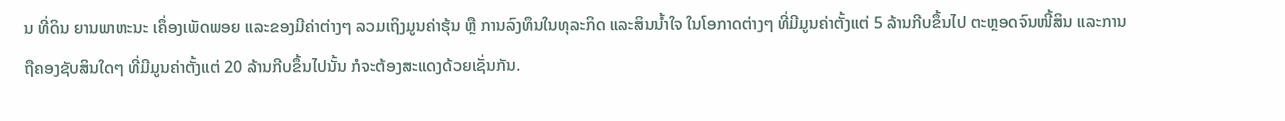ນ ທີ່ດິນ ຍານພາຫະນະ ເຄຶ່ອງເພັດພອຍ ແລະຂອງມີຄ່າຕ່າງໆ ລວມເຖິງມູນຄ່າຮຸ້ນ ຫຼື ການລົງທຶນໃນທຸລະກິດ ແລະສິນນໍ້າໃຈ ໃນໂອກາດຕ່າງໆ ທີ່ມີມູນຄ່າຕັ້ງແຕ່ 5 ລ້ານກີບຂຶ້ນໄປ ຕະຫຼອດຈົນໜີ້ສິນ ແລະການຖືຄອງຊັບສິນໃດໆ ທີ່ມີມູນຄ່າຕັ້ງແຕ່ 20 ລ້ານກີບຂຶ້ນໄປນັ້ນ ກໍຈະຕ້ອງສະແດງດ້ວຍເຊັ່ນກັນ.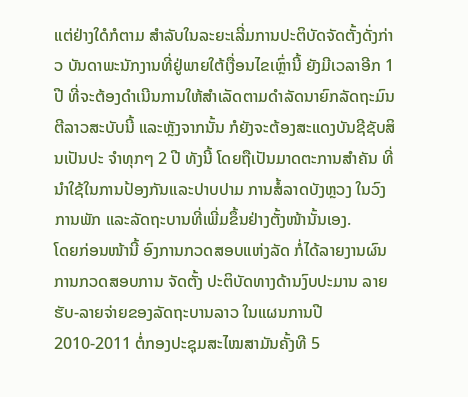ແຕ່ຢ່າງໃດໍກໍຕາມ ສໍາລັບໃນລະຍະເລີ່ມການປະຕິບັດຈັດຕັ້ງດັ່ງກ່າວ ບັນດາພະນັກງານທີ່ຢູ່ພາຍໃຕ້ເງື່ອນໄຂເຫຼົ່ານີ້ ຍັງມີເວລາອີກ 1 ປີ ທີ່ຈະຕ້ອງດໍາເນີນການໃຫ້ສໍາເລັດຕາມດໍາລັດນາຍົກລັດຖະມົນຕີລາວສະບັບນີ້ ແລະຫຼັງຈາກນັ້ນ ກໍຍັງຈະຕ້ອງສະແດງບັນຊີຊັບສິນເປັນປະ ຈໍາທຸກໆ 2 ປີ ທັງນີ້ ໂດຍຖືເປັນມາດຕະການສໍາຄັນ ທີ່ນໍາໃຊ້ໃນການປ້ອງກັນແລະປາບປາມ ການສໍ້ລາດບັງຫຼວງ ໃນວົງການພັກ ແລະລັດຖະບານທີ່ເພີ່ມຂຶ້ນຢ່າງຕັ້ງໜ້ານັ້ນເອງ.
ໂດຍກ່ອນໜ້ານີ້ ອົງການກວດສອບແຫ່ງລັດ ກໍ່ໄດ້ລາຍງານຜົນການກວດສອບການ ຈັດຕັ້ງ ປະຕິບັດທາງດ້ານງົບປະມານ ລາຍຮັບ-ລາຍຈ່າຍຂອງລັດຖະບານລາວ ໃນແຜນການປີ 2010-2011 ຕໍ່ກອງປະຊຸມສະໄໝສາມັນຄັ້ງທີ 5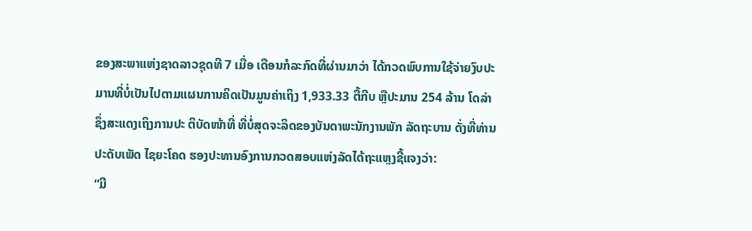ຂອງສະພາແຫ່ງຊາດລາວຊຸດທີ 7 ເມື່ອ ເດືອນກໍລະກົດທີ່ຜ່ານມາວ່າ ໄດ້ກວດພົບການໃຊ້ຈ່າຍງົບປະມານທີ່ບໍ່ເປັນໄປຕາມແຜນການຄິດເປັນມູນຄ່າເຖິງ 1,933.33 ຕື້ກີບ ຫຼືປະມານ 254 ລ້ານ ໂດລ່າ ຊຶ່ງສະແດງເຖິງການປະ ຕິບັດໜ້າທີ່ ທີ່ບໍ່ສຸດຈະລິດຂອງບັນດາພະນັກງານພັກ ລັດຖະບານ ດັ່ງທີ່ທ່ານປະດັບເພັດ ໄຊຍະໂຄດ ຮອງປະທານອົງການກວດສອບແຫ່ງລັດໄດ້ຖະແຫຼງຊີ້ແຈງວ່າ:
“ມີ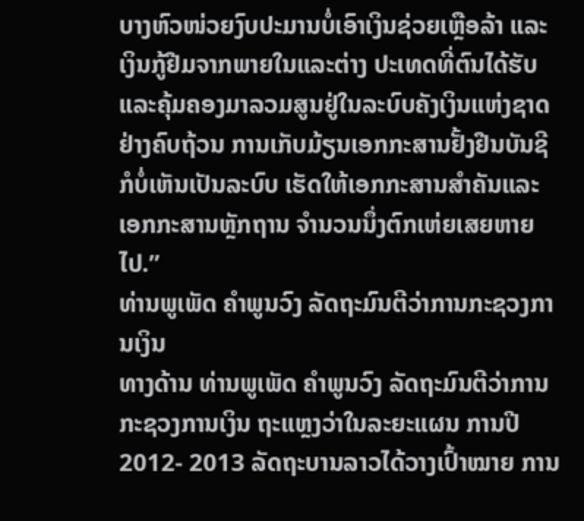ບາງຫົວໜ່ວຍງົບປະມານບໍ່ເອົາເງິນຊ່ວຍເຫຼືອລ້າ ແລະເງິນກູ້ຢືມຈາກພາຍໃນແລະຕ່າງ ປະເທດທີ່ຕົນໄດ້ຮັບ ແລະຄຸ້ມຄອງມາລວມສູນຢູ່ໃນລະບົບຄັງເງິນແຫ່ງຊາດຢ່າງຄົບຖ້ວນ ການເກັບມ້ຽນເອກກະສານຢັ້ງຢືນບັນຊີ ກໍບໍ່ເຫັນເປັນລະບົບ ເຮັດໃຫ້ເອກກະສານສໍາຄັນແລະເອກກະສານຫຼັກຖານ ຈໍານວນນຶ່ງຕົກເຫ່ຍເສຍຫາຍໄປ.”
ທ່ານພູເພັດ ຄໍາພູນວົງ ລັດຖະມົນຕີວ່າການກະຊວງການເງິນ
ທາງດ້ານ ທ່ານພູເພັດ ຄໍາພູນວົງ ລັດຖະມົນຕີວ່າການກະຊວງການເງິນ ຖະແຫຼງວ່າໃນລະຍະແຜນ ການປີ 2012- 2013 ລັດຖະບານລາວໄດ້ວາງເປົ້າໝາຍ ການ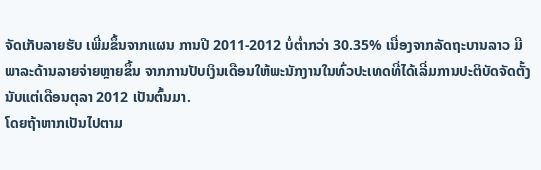ຈັດເກັບລາຍຮັບ ເພີ່ມຂຶ້ນຈາກແຜນ ການປີ 2011-2012 ບໍ່ຕໍ່າກວ່າ 30.35% ເນື່ອງຈາກລັດຖະບານລາວ ມີພາລະດ້ານລາຍຈ່າຍຫຼາຍຂຶ້ນ ຈາກການປັບເງິນເດືອນໃຫ້ພະນັກງານໃນທົ່ວປະເທດທີ່ໄດ້ເລີ່ມການປະຕິບັດຈັດຕັ້ງນັບແຕ່ເດືອນຕຸລາ 2012 ເປັນຕົ້ນມາ.
ໂດຍຖ້າຫາກເປັນໄປຕາມ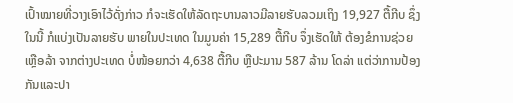ເປົ້າໝາຍທີ່ວາງເອົາໄວ້ດັ່ງກ່າວ ກໍຈະເຮັດໃຫ້ລັດຖະບານລາວມີລາຍຮັບລວມເຖິງ 19,927 ຕື້ກີບ ຊຶ່ງໃນນີ້ ກໍແບ່ງເປັນລາຍຮັບ ພາຍໃນປະເທດ ໃນມູນຄ່າ 15,289 ຕື້ກີບ ຈຶ່ງເຮັດໃຫ້ ຕ້ອງຂໍການຊ່ວຍເຫຼືອລ້າ ຈາກຕ່າງປະເທດ ບໍ່ໜ້ອຍກວ່າ 4,638 ຕື້ກີບ ຫຼືປະມານ 587 ລ້ານ ໂດລ່າ ແຕ່ວ່າການປ້ອງກັນແລະປາ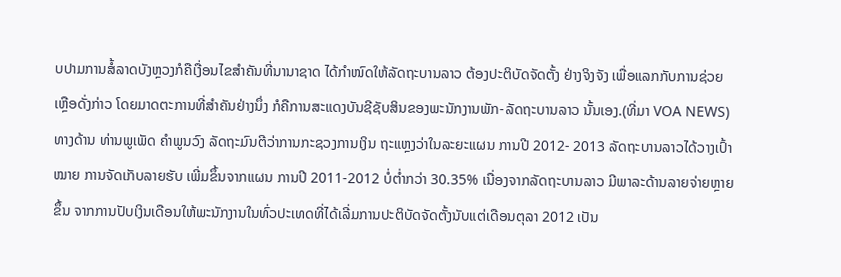ບປາມການສໍ້ລາດບັງຫຼວງກໍຄືເງື່ອນໄຂສໍາຄັນທີ່ນານາຊາດ ໄດ້ກໍາໜົດໃຫ້ລັດຖະບານລາວ ຕ້ອງປະຕິບັດຈັດຕັ້ງ ຢ່າງຈິງຈັງ ເພື່ອແລກກັບການຊ່ວຍເຫຼືອດັ່ງກ່າວ ໂດຍມາດຕະການທີ່ສໍາຄັນຢ່າງນຶ່ງ ກໍຄືການສະແດງບັນຊີຊັບສິນຂອງພະນັກງານພັກ-ລັດຖະບານລາວ ນັ້ນເອງ.(ທີ່ມາ VOA NEWS)
ທາງດ້ານ ທ່ານພູເພັດ ຄໍາພູນວົງ ລັດຖະມົນຕີວ່າການກະຊວງການເງິນ ຖະແຫຼງວ່າໃນລະຍະແຜນ ການປີ 2012- 2013 ລັດຖະບານລາວໄດ້ວາງເປົ້າໝາຍ ການຈັດເກັບລາຍຮັບ ເພີ່ມຂຶ້ນຈາກແຜນ ການປີ 2011-2012 ບໍ່ຕໍ່າກວ່າ 30.35% ເນື່ອງຈາກລັດຖະບານລາວ ມີພາລະດ້ານລາຍຈ່າຍຫຼາຍຂຶ້ນ ຈາກການປັບເງິນເດືອນໃຫ້ພະນັກງານໃນທົ່ວປະເທດທີ່ໄດ້ເລີ່ມການປະຕິບັດຈັດຕັ້ງນັບແຕ່ເດືອນຕຸລາ 2012 ເປັນ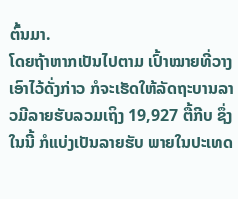ຕົ້ນມາ.
ໂດຍຖ້າຫາກເປັນໄປຕາມ ເປົ້າໝາຍທີ່ວາງເອົາໄວ້ດັ່ງກ່າວ ກໍຈະເຮັດໃຫ້ລັດຖະບານລາວມີລາຍຮັບລວມເຖິງ 19,927 ຕື້ກີບ ຊຶ່ງໃນນີ້ ກໍແບ່ງເປັນລາຍຮັບ ພາຍໃນປະເທດ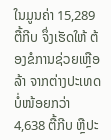ໃນມູນຄ່າ 15,289 ຕື້ກີບ ຈຶ່ງເຮັດໃຫ້ ຕ້ອງຂໍການຊ່ວຍເຫຼືອລ້າ ຈາກຕ່າງປະເທດ ບໍ່ໜ້ອຍກວ່າ 4,638 ຕື້ກີບ ຫຼືປະ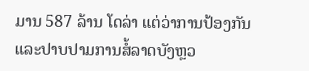ມານ 587 ລ້ານ ໂດລ່າ ແຕ່ວ່າການປ້ອງກັນແລະປາບປາມການສໍ້ລາດບັງຫຼວ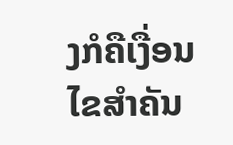ງກໍຄືເງື່ອນໄຂສໍາຄັນ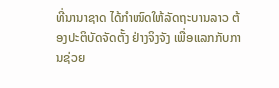ທີ່ນານາຊາດ ໄດ້ກໍາໜົດໃຫ້ລັດຖະບານລາວ ຕ້ອງປະຕິບັດຈັດຕັ້ງ ຢ່າງຈິງຈັງ ເພື່ອແລກກັບການຊ່ວຍ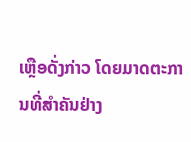ເຫຼືອດັ່ງກ່າວ ໂດຍມາດຕະການທີ່ສໍາຄັນຢ່າງ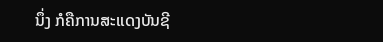ນຶ່ງ ກໍຄືການສະແດງບັນຊີ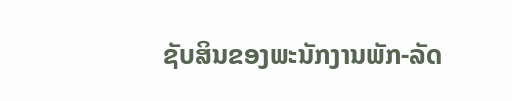ຊັບສິນຂອງພະນັກງານພັກ-ລັດ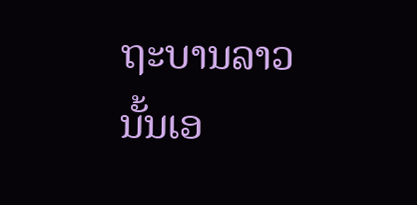ຖະບານລາວ ນັ້ນເອ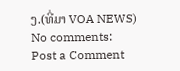ງ.(ທີ່ມາ VOA NEWS)
No comments:
Post a Comment